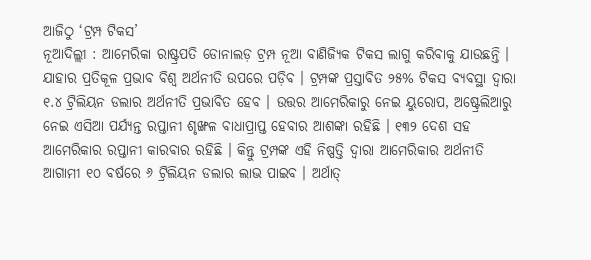ଆଜିଠୁ ‘ଟ୍ରମ୍ପ ଟିକସ’
ନୂଆଦିଲ୍ଲୀ : ଆମେରିକା ରାଷ୍ଟ୍ରପତି ଡୋନାଲଡ଼ ଟ୍ରମ୍ପ ନୂଆ ବାଣିଜ୍ୟିକ ଟିକସ ଲାଗୁ କରିବାକୁ ଯାଉଛନ୍ତି । ଯାହାର ପ୍ରତିକୂଳ ପ୍ରଭାବ ବିଶ୍ୱ ଅର୍ଥନୀତି ଉପରେ ପଡ଼ିବ । ଟ୍ରମ୍ପଙ୍କ ପ୍ରସ୍ତାବିତ ୨୫% ଟିକସ ବ୍ୟବସ୍ଥା ଦ୍ୱାରା ୧.୪ ଟ୍ରିଲିୟନ ଡଲାର ଅର୍ଥନୀତି ପ୍ରଭାବିତ ହେବ । ଉତ୍ତର ଆମେରିକାରୁ ନେଇ ୟୁରୋପ, ଅଷ୍ଟ୍ରେଲିଆରୁ ନେଇ ଏସିଆ ପର୍ଯ୍ୟନ୍ତ ରପ୍ତାନୀ ଶୃଙ୍ଖଳ ବାଧାପ୍ରାପ୍ତ ହେବାର ଆଶଙ୍କା ରହିଛି । ୧୩୨ ଦେଶ ସହ ଆମେରିକାର ରପ୍ତାନୀ କାରବାର ରହିଛି । କିନ୍ତୁ ଟ୍ରମ୍ପଙ୍କ ଏହି ନିଷ୍ପତ୍ତି ଦ୍ୱାରା ଆମେରିକାର ଅର୍ଥନୀତି ଆଗାମୀ ୧୦ ବର୍ଷରେ ୬ ଟ୍ରିଲିୟନ ଡଲାର ଲାଭ ପାଇବ । ଅର୍ଥାତ୍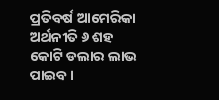ପ୍ରତିବର୍ଷ ଆମେରିକା ଅର୍ଥନୀତି ୬ ଶହ କୋଟି ଡଲାର ଲାଭ ପାଇବ ।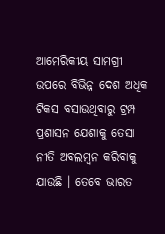ଆମେରିକୀୟ ସାମଗ୍ରୀ ଉପରେ ବିଭିନ୍ନ ଦେଶ ଅଧିକ ଟିକସ ବସାଉଥିବାରୁ ଟ୍ରମ୍ପ ପ୍ରଶାସନ ଯେଶାକୁ ତେସା ନୀତି ଅବଲମ୍ବନ କରିବାକୁ ଯାଉଛି । ତେବେ ଭାରତ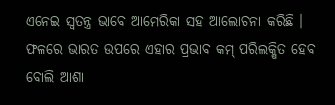ଏନେଇ ସ୍ୱତନ୍ତ୍ର ଭାବେ ଆମେରିକା ସହ ଆଲୋଚନା କରିଛି । ଫଳରେ ଭାରତ ଉପରେ ଏହାର ପ୍ରଭାବ କମ୍ ପରିଲକ୍ଷିତ ହେବ ବୋଲି ଆଶା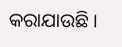କରାଯାଉଛି ।